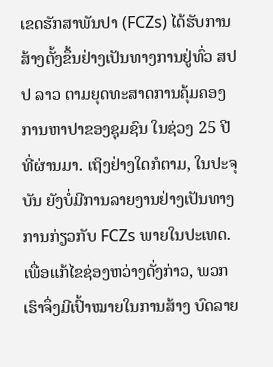ເຂດຮັກສາພັນປາ (FCZs) ໄດ້ຮັບການສ້າງຕັ້ງຂຶ້ນຢ່າງເປັນທາງການຢູ່ທົ່ວ ສປປ ລາວ ຕາມຍຸດທະສາດການຄຸ້ມຄອງການຫາປາຂອງຊຸມຊົນ ໃນຊ່ວງ 25 ປີທີ່ຜ່ານມາ. ເຖິງຢ່າງໃດກໍຕາມ, ໃນປະຈຸບັນ ຍັງບໍ່ມີການລາຍງານຢ່າງເປັນທາງການກ່ຽວກັບ FCZs ພາຍໃນປະເທດ. ເພື່ອແກ້ໄຂຊ່ອງຫວ່າງດັ່ງກ່າວ, ພວກເຮົາຈຶ່ງມີເປົ້າໝາຍໃນການສ້າງ ບົດລາຍ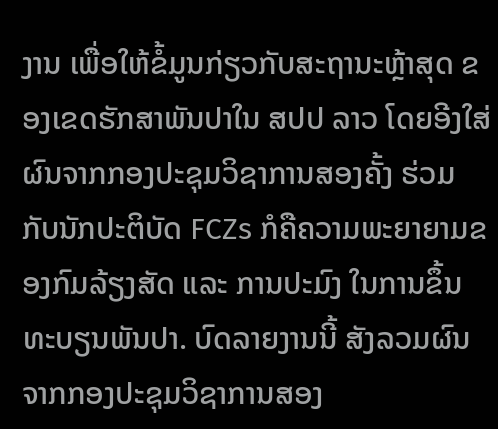ງານ ເພື່ອໃຫ້ຂໍ້ມູນກ່ຽວກັບສະຖານະຫຼ້າສຸດ ຂອງເຂດຮັກສາພັນປາໃນ ສປປ ລາວ ໂດຍອີງໃສ່ຜົນຈາກກອງປະຊຸມວິຊາການສອງຄັ້ງ ຮ່ວມກັບນັກປະຕິບັດ FCZs ກໍຄືຄວາມພະຍາຍາມຂອງກົມລ້ຽງສັດ ແລະ ການປະມົງ ໃນການຂຶ້ນທະບຽນພັນປາ. ບົດລາຍງານນີ້ ສັງລວມຜົນຈາກກອງປະຊຸມວິຊາການສອງ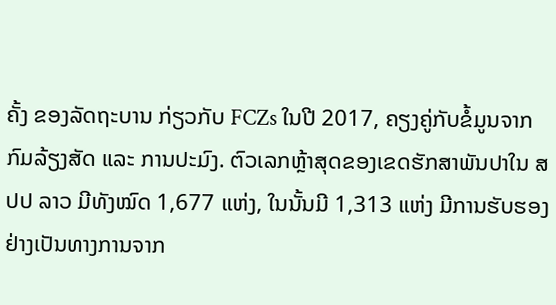ຄັ້ງ ຂອງລັດຖະບານ ກ່ຽວກັບ FCZs ໃນປີ 2017, ຄຽງຄູ່ກັບຂໍ້ມູນຈາກກົມລ້ຽງສັດ ແລະ ການປະມົງ. ຕົວເລກຫຼ້າສຸດຂອງເຂດຮັກສາພັນປາໃນ ສປປ ລາວ ມີທັງໝົດ 1,677 ແຫ່ງ, ໃນນັ້ນມີ 1,313 ແຫ່ງ ມີການຮັບຮອງຢ່າງເປັນທາງການຈາກ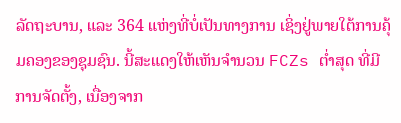ລັດຖະບານ, ແລະ 364 ແຫ່ງທີ່ບໍ່ເປັນທາງການ ເຊິ່ງຢູ່ພາຍໃຕ້ການຄຸ້ມຄອງຂອງຊຸມຊົນ. ນີ້ສະແດງໃຫ້ເຫັນຈຳນວນ FCZs ຕ່ຳສຸດ ທີ່ມີການຈັດຕັ້ງ, ເນື່ອງຈາກ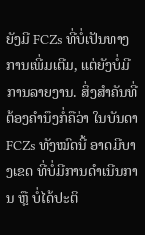ຍັງມີ FCZs ທີ່ບໍ່ເປັນທາງການເພີ່ມເຕີມ, ແຕ່ຍັງບໍ່ມີການລາຍງານ. ສິ່ງສຳຄັນທີ່ຕ້ອງຄຳນຶງກໍ່ຄືວ່າ ໃນບັນດາ FCZs ທັງໝົດນີ້ ອາດມີບາງເຂດ ທີ່ບໍ່ມີການດຳເນີນການ ຫຼື ບໍ່ໄດ້ປະຕິ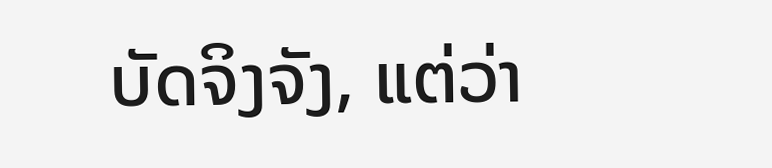ບັດຈິງຈັງ, ແຕ່ວ່າ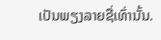ເປັນພຽງລາຍຊື່ເທົ່ານັ້ນ.